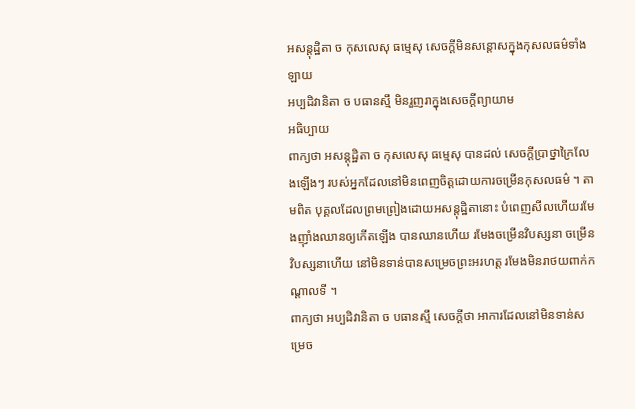អសន្តុដ្ឋិតា ច កុសលេសុ ធម្មេសុ សេចក្តីមិនសន្តោសក្នុងកុសលធម៌ទាំងឡាយ
អប្បដិវានិតា ច បធានស្មឹ មិនរួញរាក្នុងសេចក្តីព្យាយាម
អធិប្បាយ
ពាក្យថា អសន្តុដ្ឋិតា ច កុសលេសុ ធម្មេសុ បានដល់ សេចក្តីប្រាថ្នាក្រៃលែងឡើងៗ របស់អ្នកដែលនៅមិនពេញចិត្តដោយការចម្រើនកុសលធម៌ ។ តាមពិត បុគ្គលដែលព្រមព្រៀងដោយអសន្តុដ្ឋិតានោះ បំពេញសីលហើយរមែងញ៉ាំងឈានឲ្យកើតឡើង បានឈានហើយ រមែងចម្រើនវិបស្សនា ចម្រើនវិបស្សនាហើយ នៅមិនទាន់បានសម្រេចព្រះអរហត្ត រមែងមិនរាថយពាក់កណ្តាលទី ។
ពាក្យថា អប្បដិវានិតា ច បធានស្មឹ សេចក្តីថា អាការដែលនៅមិនទាន់សម្រេច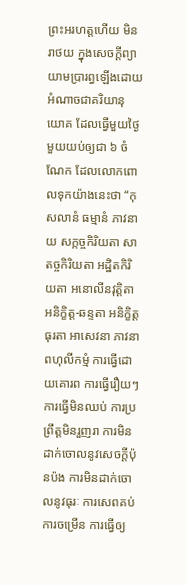ព្រះអរហត្តហើយ មិនរាថយ ក្នុងសេចក្តីព្យាយាមប្រារព្ធឡើងដោយអំណាចជាគរិយានុយោគ ដែលធ្វើមួយថ្ងៃមួយយប់ឲ្យជា ៦ ចំណែក ដែលលោកពោលទុកយ៉ាងនេះថា “កុសលានំ ធម្មានំ ភាវនាយ សក្កច្ចកិរិយតា សាតច្ចកិរិយតា អដ្ឋិតកិរិយតា អនោលីនវុត្តិតា អនិក្ខិត្ត-ឆន្ទតា អនិក្ខិត្តធុរតា អាសេវនា ភាវនា ពហុលីកម្មំ ការធ្វើដោយគោរព ការធ្វើរឿយៗ ការធ្វើមិនឈប់ ការប្រព្រឹត្តមិនរួញរា ការមិនដាក់ចោលនូវសេចក្តីប៉ុនប៉ង ការមិនដាក់ចោលនូវធុរៈ ការសេពគប់ ការចម្រើន ការធ្វើឲ្យ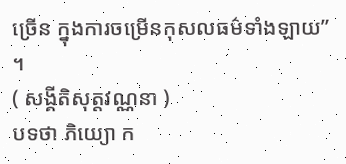ច្រើន ក្នុងការចម្រើនកុសលធម៌ទាំងឡាយ” ។
( សង្គីតិសុត្តវណ្ណនា )
បទថា ភិយ្យោ ក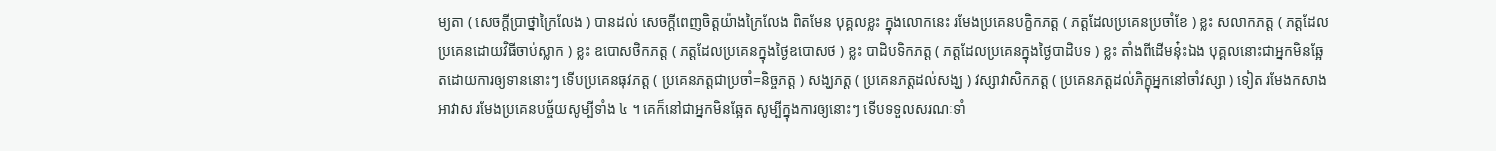ម្យតា ( សេចក្តីប្រាថ្នាក្រៃលែង ) បានដល់ សេចក្តីពេញចិត្តយ៉ាងក្រៃលែង ពិតមែន បុគ្គលខ្លះ ក្នុងលោកនេះ រមែងប្រគេនបក្ខិកភត្ត ( ភត្តដែលប្រគេនប្រចាំខែ ) ខ្លះ សលាកភត្ត ( ភត្តដែលប្រគេនដោយវិធីចាប់ស្លាក ) ខ្លះ ឧបោសថិកភត្ត ( ភត្តដែលប្រគេនក្នុងថ្ងៃឧបោសថ ) ខ្លះ បាដិបទិកភត្ត ( ភត្តដែលប្រគេនក្នុងថ្ងៃបាដិបទ ) ខ្លះ តាំងពីដើមនុ៎ះឯង បុគ្គលនោះជាអ្នកមិនឆ្អែតដោយការឲ្យទាននោះៗ ទើបប្រគេនធុវភត្ត ( ប្រគេនភត្តជាប្រចាំ=និច្ចភត្ត ) សង្ឃភត្ត ( ប្រគេនភត្តដល់សង្ឃ ) វស្សាវាសិកភត្ត ( ប្រគេនភត្តដល់ភិក្ខុអ្នកនៅចាំវស្សា ) ទៀត រមែងកសាងអាវាស រមែងប្រគេនបច្ច័យសូម្បីទាំង ៤ ។ គេក៏នៅជាអ្នកមិនឆ្អែត សូម្បីក្នុងការឲ្យនោះៗ ទើបទទួលសរណៈទាំ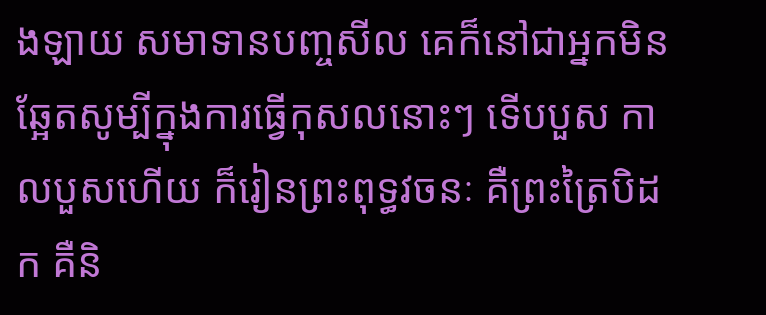ងឡាយ សមាទានបញ្ចសីល គេក៏នៅជាអ្នកមិនឆ្អែតសូម្បីក្នុងការធ្វើកុសលនោះៗ ទើបបួស កាលបួសហើយ ក៏រៀនព្រះពុទ្ធវចនៈ គឺព្រះត្រៃបិដក គឺនិ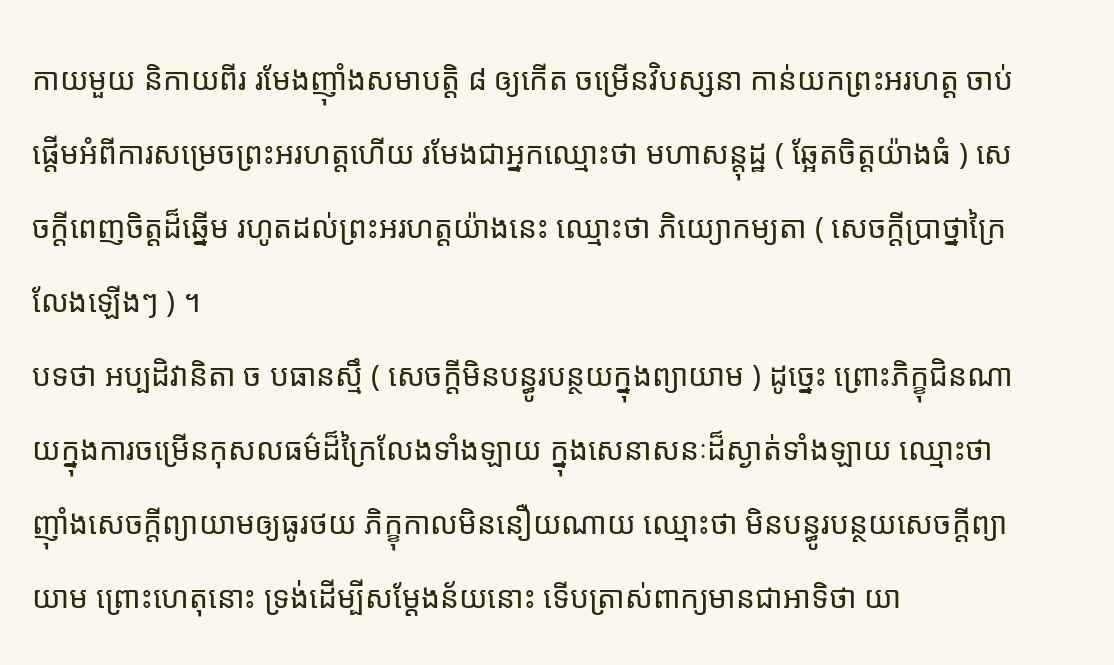កាយមួយ និកាយពីរ រមែងញ៉ាំងសមាបត្តិ ៨ ឲ្យកើត ចម្រើនវិបស្សនា កាន់យកព្រះអរហត្ត ចាប់ផ្តើមអំពីការសម្រេចព្រះអរហត្តហើយ រមែងជាអ្នកឈ្មោះថា មហាសន្តុដ្ឋ ( ឆ្អែតចិត្តយ៉ាងធំ ) សេចក្តីពេញចិត្តដ៏ឆ្នើម រហូតដល់ព្រះអរហត្តយ៉ាងនេះ ឈ្មោះថា ភិយ្យោកម្យតា ( សេចក្តីប្រាថ្នាក្រៃលែងឡើងៗ ) ។
បទថា អប្បដិវានិតា ច បធានស្មឹ ( សេចក្តីមិនបន្ធូរបន្ថយក្នុងព្យាយាម ) ដូច្នេះ ព្រោះភិក្ខុជិនណាយក្នុងការចម្រើនកុសលធម៌ដ៏ក្រៃលែងទាំងឡាយ ក្នុងសេនាសនៈដ៏ស្ងាត់ទាំងឡាយ ឈ្មោះថា ញ៉ាំងសេចក្តីព្យាយាមឲ្យធូរថយ ភិក្ខុកាលមិននឿយណាយ ឈ្មោះថា មិនបន្ធូរបន្ថយសេចក្តីព្យាយាម ព្រោះហេតុនោះ ទ្រង់ដើម្បីសម្តែងន័យនោះ ទើបត្រាស់ពាក្យមានជាអាទិថា យា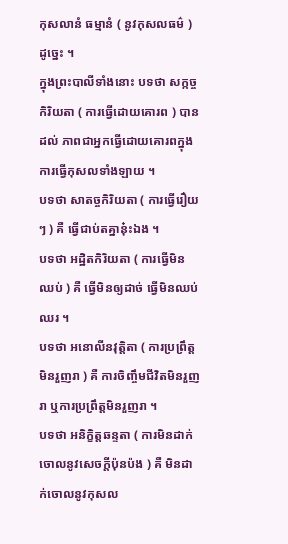កុសលានំ ធម្មានំ ( នូវកុសលធម៌ ) ដូច្នេះ ។
ក្នុងព្រះបាលីទាំងនោះ បទថា សក្កច្ចកិរិយតា ( ការធ្វើដោយគោរព ) បានដល់ ភាពជាអ្នកធ្វើដោយគោរពក្នុងការធ្វើកុសលទាំងឡាយ ។
បទថា សាតច្ចកិរិយតា ( ការធ្វើរឿយៗ ) គឺ ធ្វើជាប់តគ្នានុ៎ះឯង ។
បទថា អដ្ឋិតកិរិយតា ( ការធ្វើមិនឈប់ ) គឺ ធ្វើមិនឲ្យដាច់ ធ្វើមិនឈប់ឈរ ។
បទថា អនោលីនវុត្តិតា ( ការប្រព្រឹត្តមិនរួញរា ) គឺ ការចិញ្ចឹមជីវិតមិនរួញរា ឬការប្រព្រឹត្តមិនរួញរា ។
បទថា អនិក្ខិត្តឆន្ទតា ( ការមិនដាក់ចោលនូវសេចក្តីប៉ុនប៉ង ) គឺ មិនដាក់ចោលនូវកុសល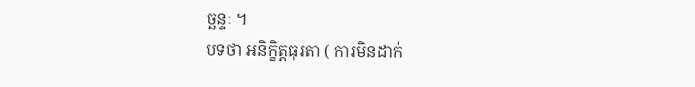ច្ឆន្ទៈ ។
បទថា អនិក្ខិត្តធុរតា ( ការមិនដាក់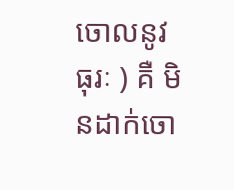ចោលនូវធុរៈ ) គឺ មិនដាក់ចោ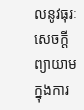លនូវធុរៈ សេចក្តីព្យាយាមក្នុងការ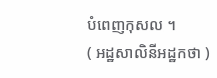បំពេញកុសល ។
( អដ្ឋសាលិនីអដ្ឋកថា )